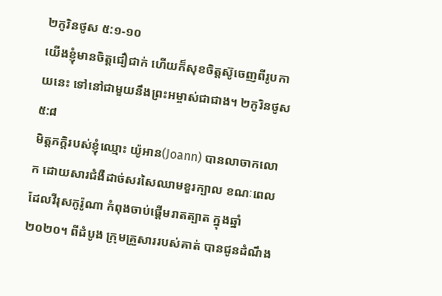២កូរិនថូស ៥:១-១០
យើងខ្ញុំមានចិត្តជឿជាក់ ហើយក៏សុខចិត្តស៊ូចេញពីរូបកាយនេះ ទៅនៅជាមួយនឹងព្រះអម្ចាស់ជាជាង។ ២កូរិនថូស ៥:៨
មិត្តភក្តិរបស់ខ្ញុំឈ្មោះ យ៉ូអាន(Joann) បានលាចាកលោក ដោយសារជំងឺដាច់សរសៃឈាមខួរក្បាល ខណៈពេលដែលវីរុសកូរ៉ូណា កំពុងចាប់ផ្តើមរាតត្បាត ក្នុងឆ្នាំ២០២០។ ពីដំបូង ក្រុមគ្រួសាររបស់គាត់ បានជូនដំណឹង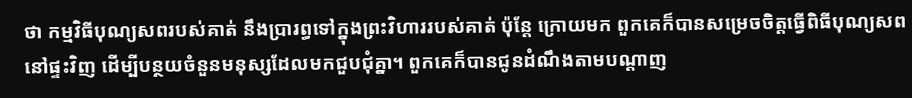ថា កម្មវិធីបុណ្យសពរបស់គាត់ នឹងប្រារព្ធទៅក្នុងព្រះវិហាររបស់គាត់ ប៉ុន្តែ ក្រោយមក ពួកគេក៏បានសម្រេចចិត្តធ្វើពិធីបុណ្យសពនៅផ្ទះវិញ ដើម្បីបន្ថយចំនួនមនុស្សដែលមកជួបជុំគ្នា។ ពួកគេក៏បានជូនដំណឹងតាមបណ្ដាញ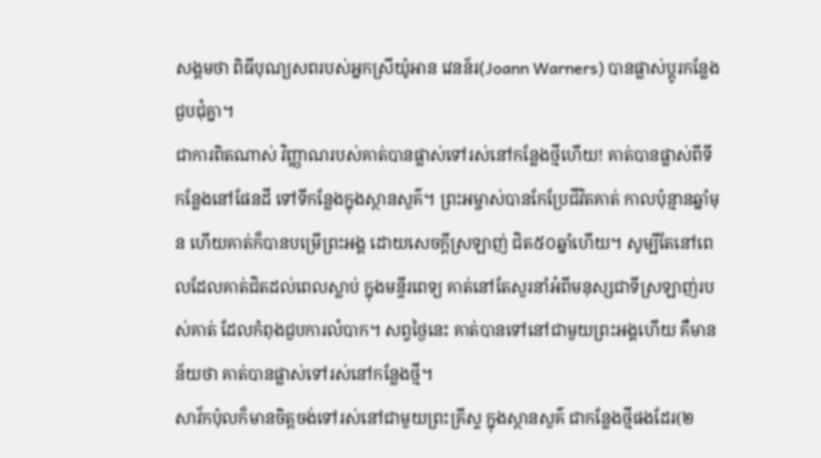សង្គមថា ពិធីបុណ្យសពរបស់អ្នកស្រីយ៉ូអាន វេនន័រ(Joann Warners) បានផ្លាស់ប្តូរកន្លែងជួបជុំគ្នា។
ជាការពិតណាស់ វិញ្ញាណរបស់គាត់បានផ្លាស់ទៅរស់នៅកន្លែងថ្មីហើយ! គាត់បានផ្លាស់ពីទីកន្លែងនៅផែនដី ទៅទីកន្លែងក្នុងស្ថានសួគ៌។ ព្រះអម្ចាស់បានកែប្រែជីវិតគាត់ កាលប៉ុន្មានឆ្នាំមុន ហើយគាត់ក៏បានបម្រើព្រះអង្គ ដោយសេចក្តីស្រឡាញ់ ជិត៥០ឆ្នាំហើយ។ សូម្បីតែនៅពេលដែលគាត់ជិតដល់ពេលស្លាប់ ក្នុងមន្ទីរពេទ្យ គាត់នៅតែសួរនាំអំពីមនុស្សជាទីស្រឡាញ់របស់គាត់ ដែលកំពុងជួបការលំបាក។ សព្វថ្ងៃនេះ គាត់បានទៅនៅជាមួយព្រះអង្គហើយ គឺមានន័យថា គាត់បានផ្លាស់ទៅរស់នៅកន្លែងថ្មី។
សាវ័កប៉ុលក៏មានចិត្តចង់ទៅរស់នៅជាមួយព្រះគ្រីស្ទ ក្នុងស្ថានសួគ៌ ជាកន្លែងថ្មីផងដែរ(២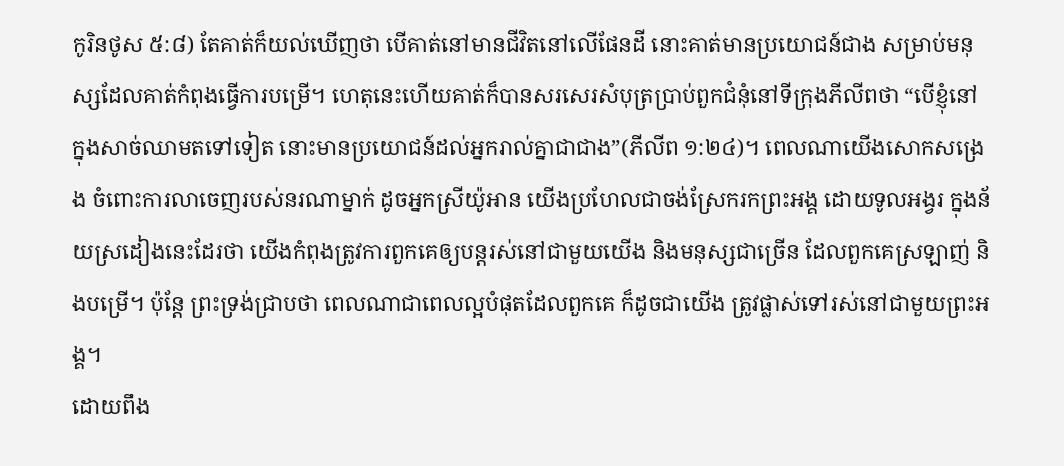កូរិនថូស ៥:៨) តែគាត់ក៏យល់ឃើញថា បើគាត់នៅមានជីវិតនៅលើផែនដី នោះគាត់មានប្រយោជន៍ជាង សម្រាប់មនុស្សដែលគាត់កំពុងធ្វើការបម្រើ។ ហេតុនេះហើយគាត់ក៏បានសរសេរសំបុត្រប្រាប់ពួកជំនុំនៅទីក្រុងភីលីពថា “បើខ្ញុំនៅក្នុងសាច់ឈាមតទៅទៀត នោះមានប្រយោជន៍ដល់អ្នករាល់គ្នាជាជាង”(ភីលីព ១:២៤)។ ពេលណាយើងសោកសង្រេង ចំពោះការលាចេញរបស់នរណាម្នាក់ ដូចអ្នកស្រីយ៉ូអាន យើងប្រហែលជាចង់ស្រែករកព្រះអង្គ ដោយទូលអង្វរ ក្នុងន័យស្រដៀងនេះដែរថា យើងកំពុងត្រូវការពួកគេឲ្យបន្តរស់នៅជាមួយយើង និងមនុស្សជាច្រើន ដែលពួកគេស្រឡាញ់ និងបម្រើ។ ប៉ុន្តែ ព្រះទ្រង់ជ្រាបថា ពេលណាជាពេលល្អបំផុតដែលពួកគេ ក៏ដូចជាយើង ត្រូវផ្លាស់ទៅរស់នៅជាមួយព្រះអង្គ។
ដោយពឹង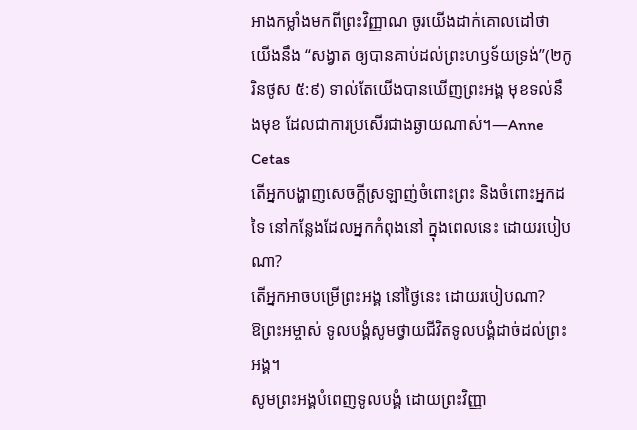អាងកម្លាំងមកពីព្រះវិញ្ញាណ ចូរយើងដាក់គោលដៅថា យើងនឹង “សង្វាត ឲ្យបានគាប់ដល់ព្រះហឫទ័យទ្រង់”(២កូរិនថូស ៥:៩) ទាល់តែយើងបានឃើញព្រះអង្គ មុខទល់នឹងមុខ ដែលជាការប្រសើរជាងឆ្ងាយណាស់។—Anne Cetas
តើអ្នកបង្ហាញសេចក្តីស្រឡាញ់ចំពោះព្រះ និងចំពោះអ្នកដទៃ នៅកន្លែងដែលអ្នកកំពុងនៅ ក្នុងពេលនេះ ដោយរបៀបណា?
តើអ្នកអាចបម្រើព្រះអង្គ នៅថ្ងៃនេះ ដោយរបៀបណា?
ឱព្រះអម្ចាស់ ទូលបង្គំសូមថ្វាយជីវិតទូលបង្គំដាច់ដល់ព្រះអង្គ។
សូមព្រះអង្គបំពេញទូលបង្គំ ដោយព្រះវិញ្ញា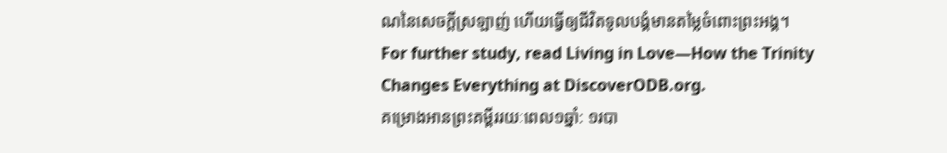ណនៃសេចក្តីស្រឡាញ់ ហើយធ្វើឲ្យជីវិតទូលបង្គំមានតម្លៃចំពោះព្រះអង្គ។
For further study, read Living in Love—How the Trinity Changes Everything at DiscoverODB.org.
គម្រោងអានព្រះគម្ពីររយៈពេល១ឆ្នាំ: ១របា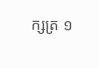ក្សត្រ ១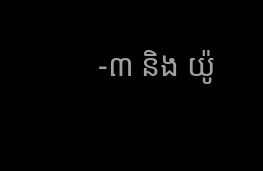-៣ និង យ៉ូ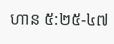ហាន ៥:២៥-៤៧